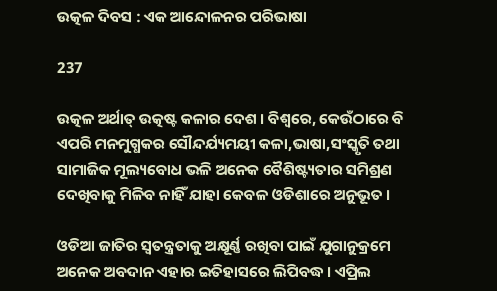ଉତ୍କଳ ଦିବସ : ଏକ ଆନ୍ଦୋଳନର ପରିଭାଷା

237

ଉତ୍କଳ ଅର୍ଥାତ୍ ଉତ୍କଷ୍ଟ କଳାର ଦେଶ । ବିଶ୍ୱରେ, କେଉଁଠାରେ ବି ଏପରି ମନମୁଗ୍ଧକର ସୌନ୍ଦର୍ଯ୍ୟମୟୀ କଳା,ଭାଷା,ସଂସ୍କୃତି ତଥା ସାମାଜିକ ମୂଲ୍ୟବୋଧ ଭଳି ଅନେକ ବୈଶିଷ୍ଟ୍ୟତାର ସମିଶ୍ରଣ ଦେଖିବାକୁ ମିଳିବ ନାହିଁ ଯାହା କେବଳ ଓଡିଶାରେ ଅନୁଭୂତ ।

ଓଡିଆ ଜାତିର ସ୍ୱତନ୍ତ୍ରତାକୁ ଅକ୍ଷୂର୍ଣ୍ଣ ରଖିବା ପାଇଁ ଯୁଗାନୁକ୍ରମେ ଅନେକ ଅବଦାନ ଏହାର ଇତିହାସରେ ଲିପିବଦ୍ଧ । ଏପ୍ରିଲ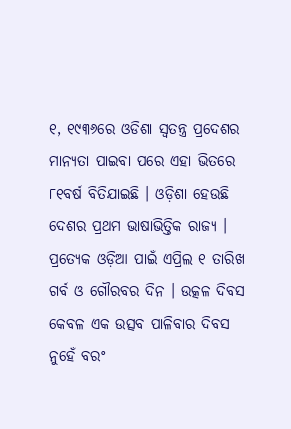୧, ୧୯୩୬ରେ ଓଡିଶା ସ୍ୱତନ୍ତ୍ର ପ୍ରଦେଶର ମାନ୍ୟତା ପାଇବା ପରେ ଏହା ଭିତରେ ୮୧ବର୍ଷ ବିତିଯାଇଛି । ଓଡ଼ିଶା ହେଉଛି ଦେଶର ପ୍ରଥମ ଭାଷାଭିତ୍ତିକ ରାଜ୍ୟ । ପ୍ରତ୍ୟେକ ଓଡ଼ିଆ ପାଇଁ ଏପ୍ରିଲ ୧ ତାରିଖ ଗର୍ବ ଓ ଗୌରବର ଦିନ । ଉତ୍କଳ ଦିବସ କେବଳ ଏକ ଉତ୍ସବ ପାଳିବାର ଦିବସ ନୁହେଁ ବରଂ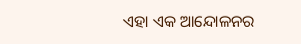ଏହା ଏକ ଆନ୍ଦୋଳନର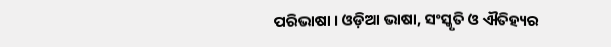ପରିଭାଷା । ଓଡ଼ିଆ ଭାଷା, ସଂସ୍କୃତି ଓ ଐତିହ୍ୟର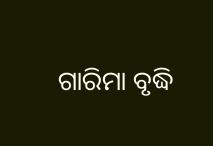ଗାରିମା ବୃଦ୍ଧି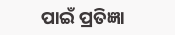ପାଇଁ ପ୍ରତିଜ୍ଞା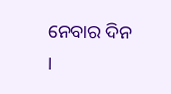ନେବାର ଦିନ ।